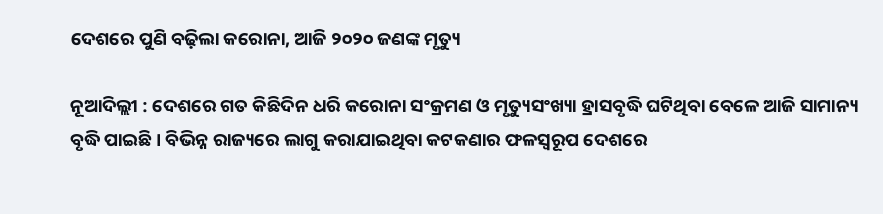ଦେଶରେ ପୁଣି ବଢ଼ିଲା କରୋନା, ଆଜି ୨୦୨୦ ଜଣଙ୍କ ମୃତ୍ୟୁ

ନୂଆଦିଲ୍ଲୀ : ଦେଶରେ ଗତ କିଛିଦିନ ଧରି କରୋନା ସଂକ୍ରମଣ ଓ ମୃତ୍ୟୁସଂଖ୍ୟା ହ୍ରାସବୃଦ୍ଧି ଘଟିଥିବା ବେଳେ ଆଜି ସାମାନ୍ୟ ବୃଦ୍ଧି ପାଇଛି । ବିଭିନ୍ନ ରାଜ୍ୟରେ ଲାଗୁ କରାଯାଇଥିବା କଟକଣାର ଫଳସ୍ୱରୂପ ଦେଶରେ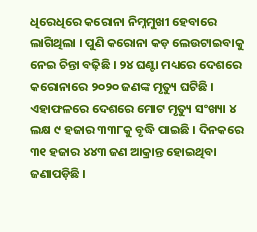ଧିରେଧିରେ କରୋନା ନିମ୍ନମୁଖୀ ହେବାରେ ଲାଗିଥିଲା । ପୁଣି କରୋନା କଡ଼ ଲେଉଟାଇବାକୁ ନେଇ ଚିନ୍ତା ବଢ଼ିଛି । ୨୪ ଘଣ୍ଟା ମଧ୍ୟରେ ଦେଶରେ କରୋନାରେ ୨୦୨୦ ଜଣଙ୍କ ମୃତ୍ୟୁ ଘଟିଛି । ଏହାଫଳରେ ଦେଶରେ ମୋଟ ମୃତ୍ୟୁ ସଂଖ୍ୟା ୪ ଲକ୍ଷ ୯ ହଜାର ୩୩୮କୁ ବୃଦ୍ଧି ପାଇଛି । ଦିନକରେ ୩୧ ହଜାର ୪୪୩ ଜଣ ଆକ୍ରାନ୍ତ ହୋଇଥିବା ଜଣାପଡ଼ିଛି ।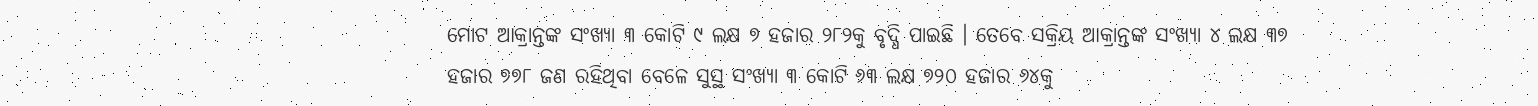ମୋଟ ଆକ୍ରାନ୍ତଙ୍କ ସଂଖ୍ୟା ୩ କୋଟି ୯ ଲକ୍ଷ ୭ ହଜାର ୨୮୨କୁ ବୃଦ୍ଧି ପାଇଛି । ତେବେ ସକ୍ରିୟ ଆକ୍ରାନ୍ତଙ୍କ ସଂଖ୍ୟା ୪ ଲକ୍ଷ ୩୭ ହଜାର ୭୭୮ ଜଣ ରହିଥିବା ବେଳେ ସୁସ୍ଥ ସଂଖ୍ୟା ୩ କୋଟି ୬୩ ଲକ୍ଷ ୭୨୦ ହଜାର ୬୪କୁ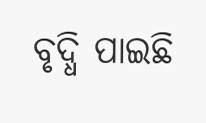ବୃଦ୍ଧି ପାଇଛି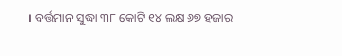। ବର୍ତ୍ତମାନ ସୁଦ୍ଧା ୩୮ କୋଟି ୧୪ ଲକ୍ଷ ୬୭ ହଜାର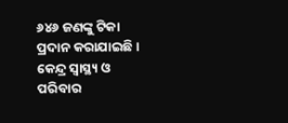୬୪୬ ଜଣଙ୍କୁ ଟିକା ପ୍ରଦାନ କରାଯାଇଛି । କେନ୍ଦ୍ର ସ୍ୱାସ୍ଥ୍ୟ ଓ ପରିବାର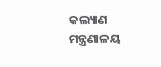କଲ୍ୟାଣ ମନ୍ତ୍ରଣାଳୟ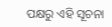ପକ୍ଷରୁ ଏହି ସୂଚନା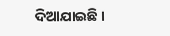ଦିଆଯାଇଛି ।